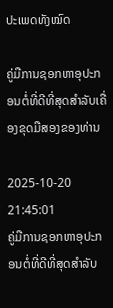ປະເພດທັງໝົດ

ຄູ່ມືການຊອກຫາອຸປະກອນຕໍ່ທີ່ດີທີ່ສຸດສໍາລັບເຄື່ອງຂຸດມືສອງຂອງທ່ານ

2025-10-20 21:45:01
ຄູ່ມືການຊອກຫາອຸປະກອນຕໍ່ທີ່ດີທີ່ສຸດສໍາລັບ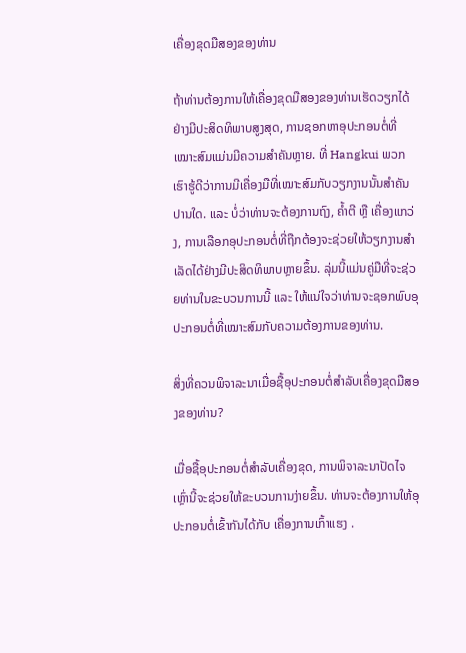ເຄື່ອງຂຸດມືສອງຂອງທ່ານ

ຖ້າທ່ານຕ້ອງການໃຫ້ເຄື່ອງຂຸດມືສອງຂອງທ່ານເຮັດວຽກໄດ້ຢ່າງມີປະສິດທິພາບສູງສຸດ, ການຊອກຫາອຸປະກອນຕໍ່ທີ່ເໝາະສົມແມ່ນມີຄວາມສໍາຄັນຫຼາຍ. ທີ່ Hangkui ພວກເຮົາຮູ້ດີວ່າການມີເຄື່ອງມືທີ່ເໝາະສົມກັບວຽກງານນັ້ນສໍາຄັນປານໃດ. ແລະ ບໍ່ວ່າທ່ານຈະຕ້ອງການຖົງ, ຄ້ຳຕີ ຫຼື ເຄື່ອງແກວ່ງ, ການເລືອກອຸປະກອນຕໍ່ທີ່ຖືກຕ້ອງຈະຊ່ວຍໃຫ້ວຽກງານສໍາເລັດໄດ້ຢ່າງມີປະສິດທິພາບຫຼາຍຂຶ້ນ. ລຸ່ມນີ້ແມ່ນຄູ່ມືທີ່ຈະຊ່ວຍທ່ານໃນຂະບວນການນີ້ ແລະ ໃຫ້ແນ່ໃຈວ່າທ່ານຈະຊອກພົບອຸປະກອນຕໍ່ທີ່ເໝາະສົມກັບຄວາມຕ້ອງການຂອງທ່ານ.

ສິ່ງທີ່ຄວນພິຈາລະນາເມື່ອຊື້ອຸປະກອນຕໍ່ສໍາລັບເຄື່ອງຂຸດມືສອງຂອງທ່ານ?

ເມື່ອຊື້ອຸປະກອນຕໍ່ສໍາລັບເຄື່ອງຂຸດ, ການພິຈາລະນາປັດໄຈເຫຼົ່ານີ້ຈະຊ່ວຍໃຫ້ຂະບວນການງ່າຍຂຶ້ນ. ທ່ານຈະຕ້ອງການໃຫ້ອຸປະກອນຕໍ່ເຂົ້າກັນໄດ້ກັບ ເຄື່ອງການເກົ້າແຮງ .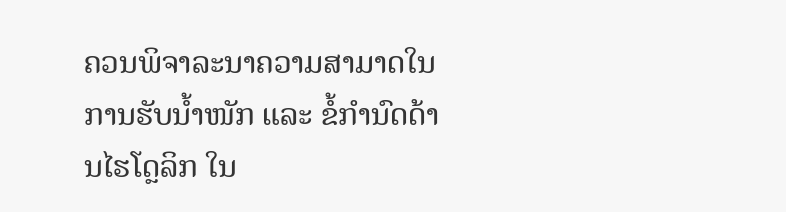ຄວນພິຈາລະນາຄວາມສາມາດໃນການຮັບນ້ຳໜັກ ແລະ ຂໍ້ກຳນົດດ້ານໄຮໂດຼລິກ ໃນ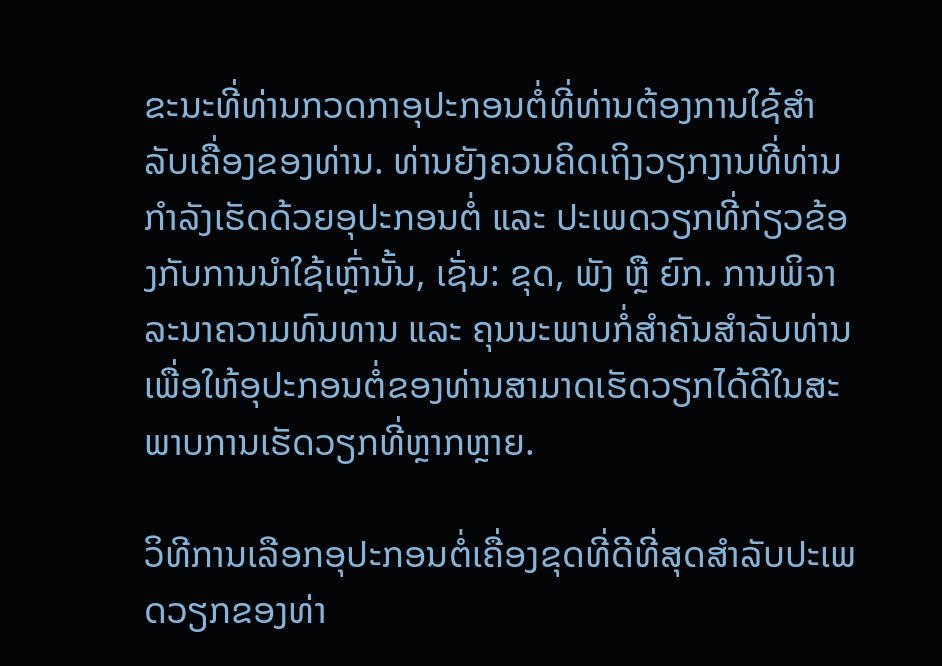ຂະນະທີ່ທ່ານກວດກາອຸປະກອນຕໍ່ທີ່ທ່ານຕ້ອງການໃຊ້ສຳລັບເຄື່ອງຂອງທ່ານ. ທ່ານຍັງຄວນຄິດເຖິງວຽກງານທີ່ທ່ານກຳລັງເຮັດດ້ວຍອຸປະກອນຕໍ່ ແລະ ປະເພດວຽກທີ່ກ່ຽວຂ້ອງກັບການນຳໃຊ້ເຫຼົ່ານັ້ນ, ເຊັ່ນ: ຂຸດ, ພັງ ຫຼື ຍົກ. ການພິຈາລະນາຄວາມທົນທານ ແລະ ຄຸນນະພາບກໍ່ສຳຄັນສຳລັບທ່ານ ເພື່ອໃຫ້ອຸປະກອນຕໍ່ຂອງທ່ານສາມາດເຮັດວຽກໄດ້ດີໃນສະພາບການເຮັດວຽກທີ່ຫຼາກຫຼາຍ.

ວິທີການເລືອກອຸປະກອນຕໍ່ເຄື່ອງຂຸດທີ່ດີທີ່ສຸດສຳລັບປະເພດວຽກຂອງທ່າ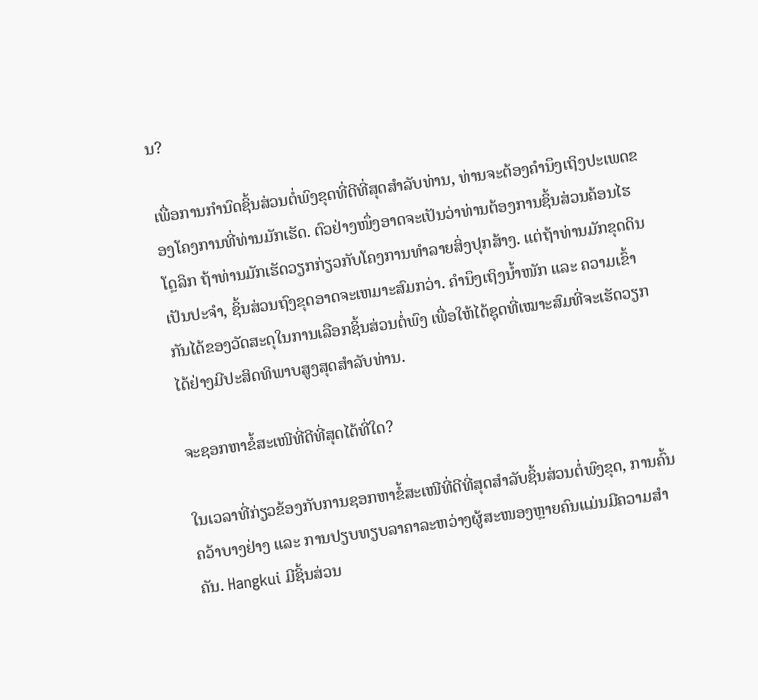ນ?

ເພື່ອການກຳນົດຊິ້ນສ່ວນຕໍ່ພົງຂຸດທີ່ດີທີ່ສຸດສຳລັບທ່ານ, ທ່ານຈະຕ້ອງຄຳນຶງເຖິງປະເພດຂອງໂຄງການທີ່ທ່ານມັກເຮັດ. ຕົວຢ່າງໜຶ່ງອາດຈະເປັນວ່າທ່ານຕ້ອງການຊິ້ນສ່ວນຄ້ອນໄຮໂດຼລິກ ຖ້າທ່ານມັກເຮັດວຽກກ່ຽວກັບໂຄງການທຳລາຍສິ່ງປຸກສ້າງ. ແຕ່ຖ້າທ່ານມັກຂຸດດິນເປັນປະຈຳ, ຊິ້ນສ່ວນຖົງຂຸດອາດຈະເຫມາະສົມກວ່າ. ຄຳນຶງເຖິງນ້ຳໜັກ ແລະ ຄວາມເຂົ້າກັນໄດ້ຂອງວັດສະດຸໃນການເລືອກຊິ້ນສ່ວນຕໍ່ພົງ ເພື່ອໃຫ້ໄດ້ຊຸດທີ່ເໝາະສົມທີ່ຈະເຮັດວຽກໄດ້ຢ່າງມີປະສິດທິພາບສູງສຸດສຳລັບທ່ານ.

ຈະຊອກຫາຂໍ້ສະເໜີທີ່ດີທີ່ສຸດໄດ້ທີ່ໃດ?

ໃນເວລາທີ່ກ່ຽວຂ້ອງກັບການຊອກຫາຂໍ້ສະເໜີທີ່ດີທີ່ສຸດສຳລັບຊິ້ນສ່ວນຕໍ່ພົງຂຸດ, ການຄົ້ນຄວ້າບາງຢ່າງ ແລະ ການປຽບທຽບລາຄາລະຫວ່າງຜູ້ສະໜອງຫຼາຍຄົນແມ່ນມີຄວາມສຳຄັນ. Hangkui ມີຊິ້ນສ່ວນ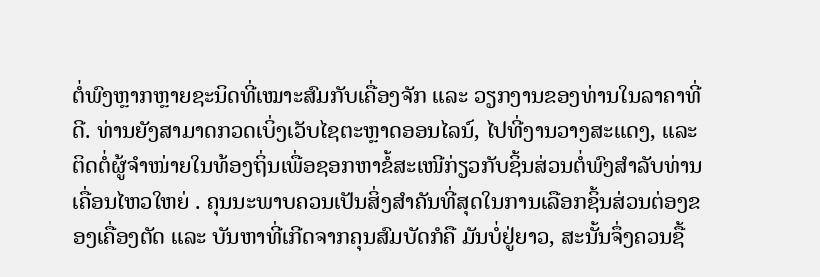ຕໍ່ພົງຫຼາກຫຼາຍຊະນິດທີ່ເໝາະສົມກັບເຄື່ອງຈັກ ແລະ ວຽກງານຂອງທ່ານໃນລາຄາທີ່ດີ. ທ່ານຍັງສາມາດກວດເບິ່ງເວັບໄຊຕະຫຼາດອອນໄລນ໌, ໄປທີ່ງານວາງສະແດງ, ແລະ ຕິດຕໍ່ຜູ້ຈຳໜ່າຍໃນທ້ອງຖິ່ນເພື່ອຊອກຫາຂໍ້ສະເໜີກ່ຽວກັບຊິ້ນສ່ວນຕໍ່ພົງສຳລັບທ່ານ ເຄື່ອນໄຫວໃຫຍ່ . ຄຸນນະພາບຄວນເປັນສິ່ງສຳຄັນທີ່ສຸດໃນການເລືອກຊິ້ນສ່ວນຕ່ອງຂອງເຄື່ອງຕັດ ແລະ ບັນຫາທີ່ເກີດຈາກຄຸນສົມບັດກໍຄື ມັນບໍ່ຢູ່ຍາວ, ສະນັ້ນຈຶ່ງຄວນຊື້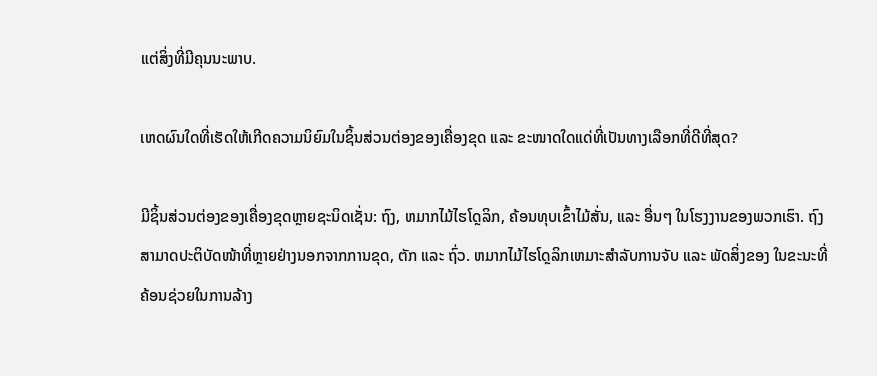ແຕ່ສິ່ງທີ່ມີຄຸນນະພາບ.

ເຫດຜົນໃດທີ່ເຮັດໃຫ້ເກີດຄວາມນິຍົມໃນຊິ້ນສ່ວນຕ່ອງຂອງເຄື່ອງຂຸດ ແລະ ຂະໜາດໃດແດ່ທີ່ເປັນທາງເລືອກທີ່ດີທີ່ສຸດ?

ມີຊິ້ນສ່ວນຕ່ອງຂອງເຄື່ອງຂຸດຫຼາຍຊະນິດເຊັ່ນ: ຖົງ, ຫມາກໄມ້ໄຮໂດຼລິກ, ຄ້ອນທຸບເຂົ້າໄມ້ສັ່ນ, ແລະ ອື່ນໆ ໃນໂຮງງານຂອງພວກເຮົາ. ຖົງສາມາດປະຕິບັດໜ້າທີ່ຫຼາຍຢ່າງນອກຈາກການຂຸດ, ຕັກ ແລະ ຖົ່ວ. ຫມາກໄມ້ໄຮໂດຼລິກເຫມາະສຳລັບການຈັບ ແລະ ພັດສິ່ງຂອງ ໃນຂະນະທີ່ຄ້ອນຊ່ວຍໃນການລ້າງ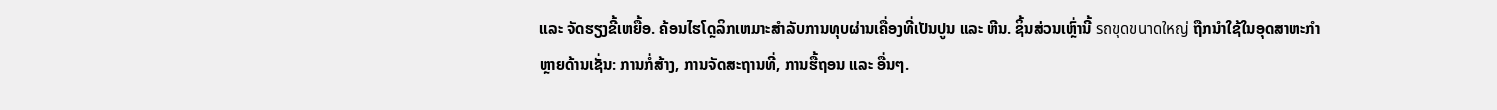ແລະ ຈັດຮຽງຂີ້ເຫຍື້ອ. ຄ້ອນໄຮໂດຼລິກເຫມາະສຳລັບການທຸບຜ່ານເຄື່ອງທີ່ເປັນປູນ ແລະ ຫີນ. ຊິ້ນສ່ວນເຫຼົ່ານີ້ รถขุดขนาดใหญ่ ຖືກນຳໃຊ້ໃນອຸດສາຫະກຳຫຼາຍດ້ານເຊັ່ນ: ການກໍ່ສ້າງ, ການຈັດສະຖານທີ່, ການຮື້ຖອນ ແລະ ອື່ນໆ.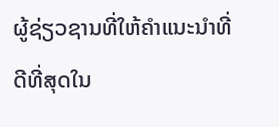ຜູ້ຊ່ຽວຊານທີ່ໃຫ້ຄຳແນະນຳທີ່ດີທີ່ສຸດໃນ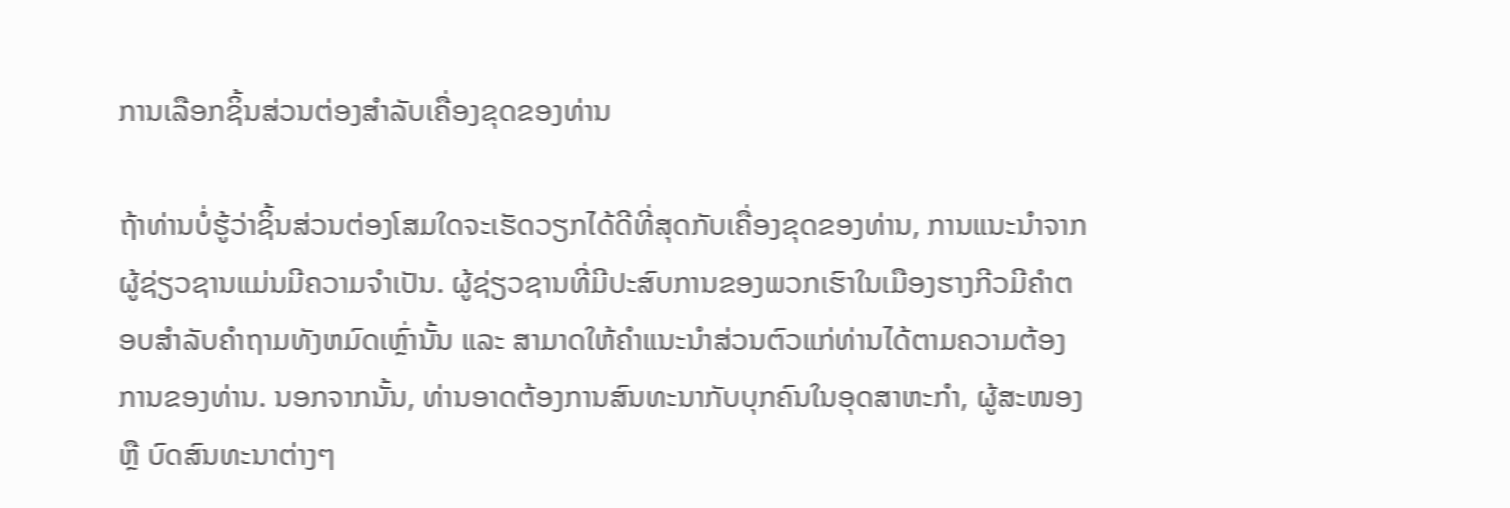ການເລືອກຊິ້ນສ່ວນຕ່ອງສຳລັບເຄື່ອງຂຸດຂອງທ່ານ

ຖ້າທ່ານບໍ່ຮູ້ວ່າຊິ້ນສ່ວນຕ່ອງໂສມໃດຈະເຮັດວຽກໄດ້ດີທີ່ສຸດກັບເຄື່ອງຂຸດຂອງທ່ານ, ການແນະນຳຈາກຜູ້ຊ່ຽວຊານແມ່ນມີຄວາມຈຳເປັນ. ຜູ້ຊ່ຽວຊານທີ່ມີປະສົບການຂອງພວກເຮົາໃນເມືອງຮາງກີວມີຄຳຕອບສຳລັບຄຳຖາມທັງຫມົດເຫຼົ່ານັ້ນ ແລະ ສາມາດໃຫ້ຄຳແນະນຳສ່ວນຕົວແກ່ທ່ານໄດ້ຕາມຄວາມຕ້ອງການຂອງທ່ານ. ນອກຈາກນັ້ນ, ທ່ານອາດຕ້ອງການສົນທະນາກັບບຸກຄົນໃນອຸດສາຫະກຳ, ຜູ້ສະໜອງ ຫຼື ບົດສົນທະນາຕ່າງໆ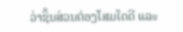ວ່າຊິ້ນສ່ວນຕ່ອງໂສມໃດດີ ແລະ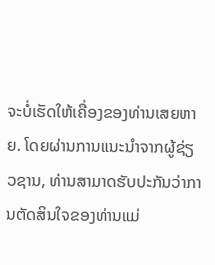ຈະບໍ່ເຮັດໃຫ້ເຄື່ອງຂອງທ່ານເສຍຫາຍ. ໂດຍຜ່ານການແນະນຳຈາກຜູ້ຊ່ຽວຊານ, ທ່ານສາມາດຮັບປະກັນວ່າການຕັດສິນໃຈຂອງທ່ານແມ່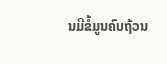ນມີຂໍ້ມູນຄົບຖ້ວນ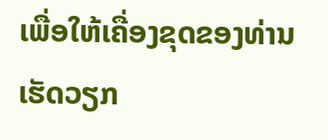ເພື່ອໃຫ້ເຄື່ອງຂຸດຂອງທ່ານເຮັດວຽກ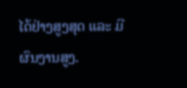ໄດ້ຢ່າງສູງສຸດ ແລະ ມີຜົນງານສູງ.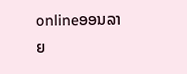onlineອອນລາຍ